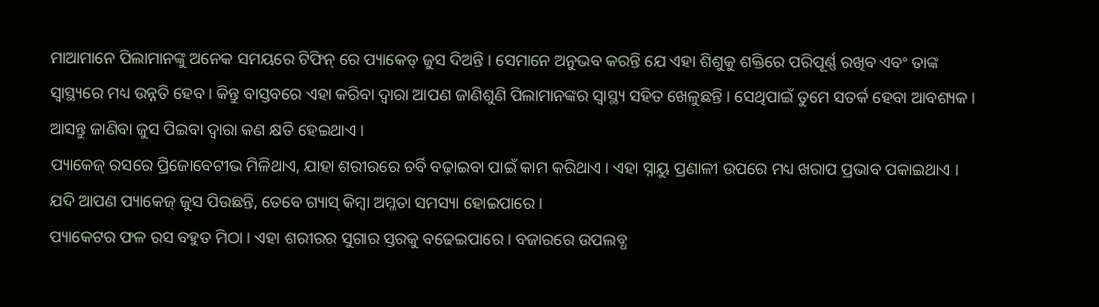ମାଆମାନେ ପିଲାମାନଙ୍କୁ ଅନେକ ସମୟରେ ଟିଫିନ୍ ରେ ପ୍ୟାକେଡ୍ ଜୁସ ଦିଅନ୍ତି । ସେମାନେ ଅନୁଭବ କରନ୍ତି ଯେ ଏହା ଶିଶୁକୁ ଶକ୍ତିରେ ପରିପୂର୍ଣ୍ଣ ରଖିବ ଏବଂ ତାଙ୍କ ସ୍ୱାସ୍ଥ୍ୟରେ ମଧ୍ୟ ଉନ୍ନତି ହେବ । କିନ୍ତୁ ବାସ୍ତବରେ ଏହା କରିବା ଦ୍ୱାରା ଆପଣ ଜାଣିଶୁଣି ପିଲାମାନଙ୍କର ସ୍ୱାସ୍ଥ୍ୟ ସହିତ ଖେଳୁଛନ୍ତି । ସେଥିପାଇଁ ତୁମେ ସତର୍କ ହେବା ଆବଶ୍ୟକ । ଆସନ୍ତୁ ଜାଣିବା ଜୁସ ପିଇବା ଦ୍ୱାରା କଣ କ୍ଷତି ହେଇଥାଏ ।
ପ୍ୟାକେଜ୍ ରସରେ ପ୍ରିଜୋବେଟୀଭ ମିଳିଥାଏ, ଯାହା ଶରୀରରେ ଚର୍ବି ବଢ଼ାଇବା ପାଇଁ କାମ କରିଥାଏ । ଏହା ସ୍ନାୟୁ ପ୍ରଣାଳୀ ଉପରେ ମଧ୍ୟ ଖରାପ ପ୍ରଭାବ ପକାଇଥାଏ । ଯଦି ଆପଣ ପ୍ୟାକେଜ୍ ଜୁସ ପିଉଛନ୍ତି, ତେବେ ଗ୍ୟାସ୍ କିମ୍ବା ଅମ୍ଳତା ସମସ୍ୟା ହୋଇପାରେ ।
ପ୍ୟାକେଟର ଫଳ ରସ ବହୁତ ମିଠା । ଏହା ଶରୀରର ସୁଗାର ସ୍ତରକୁ ବଢେଇପାରେ । ବଜାରରେ ଉପଲବ୍ଧ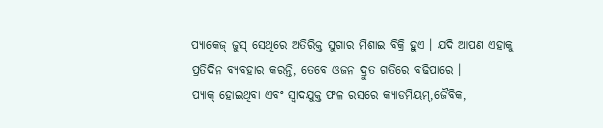ପ୍ୟାକେଜ୍ ଜୁସ୍ ସେଥିରେ ଅତିରିକ୍ତ ସୁଗାର ମିଶାଇ ବିକ୍ରି ହୁଏ । ଯଦି ଆପଣ ଏହାକୁ ପ୍ରତିଦିନ ବ୍ୟବହାର କରନ୍ତି, ତେବେ ଓଜନ ଦ୍ରୁତ ଗତିରେ ବଢିପାରେ ।
ପ୍ୟାକ୍ ହୋଇଥିବା ଏବଂ ସ୍ୱାଦଯୁକ୍ତ ଫଳ ରସରେ କ୍ୟାଡମିୟମ୍,ଜୈବିକ,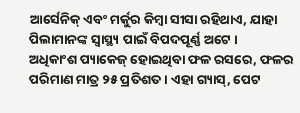ଆର୍ସେନିକ୍ ଏବଂ ମର୍କୁର କିମ୍ବା ସୀସା ରହିଥାଏ, ଯାହା ପିଲାମାନଙ୍କ ସ୍ୱାସ୍ଥ୍ୟ ପାଇଁ ବିପଦପୂର୍ଣ୍ଣ ଅଟେ ।
ଅଧିକାଂଶ ପ୍ୟାକେଜ୍ ହୋଇଥିବା ଫଳ ରସରେ, ଫଳର ପରିମାଣ ମାତ୍ର ୨୫ ପ୍ରତିଶତ । ଏହା ଗ୍ୟାସ୍, ପେଟ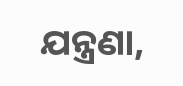ଯନ୍ତ୍ରଣା,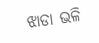ଝାଡା ଭଳି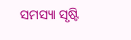ସମସ୍ୟା ସୃଷ୍ଟି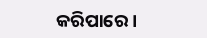କରିପାରେ ।